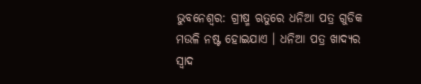ଭୁବନେଶ୍ୱର: ଗ୍ରୀଷ୍ମ ଋତୁରେ ଧନିଆ ପତ୍ର ଗୁଡିକ ମଉଳି ନଷ୍ଟ ହୋଇଯାଏ । ଧନିଆ ପତ୍ର ଖାଦ୍ୟର ସ୍ୱାଦ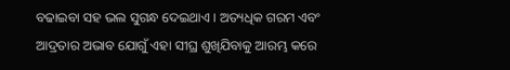ବଢାଇବା ସହ ଭଲ ସୁଗନ୍ଧ ଦେଇଥାଏ । ଅତ୍ୟଧିକ ଗରମ ଏବଂ ଆଦ୍ରତାର ଅଭାବ ଯୋଗୁଁ ଏହା ସୀଘ୍ର ଶୁଖିଯିବାକୁ ଆରମ୍ଭ କରେ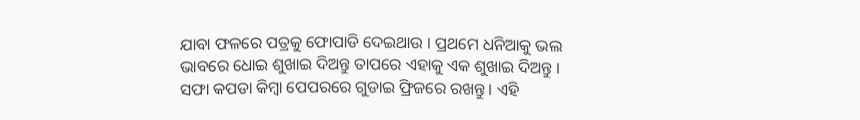ଯାବା ଫଳରେ ପତ୍ରକୁ ଫୋପାଡି ଦେଇଥାଉ । ପ୍ରଥମେ ଧନିଆକୁ ଭଲ ଭାବରେ ଧୋଇ ଶୁଖାଇ ଦିଅନ୍ତୁ ତାପରେ ଏହାକୁ ଏକ ଶୁଖାଇ ଦିଅନ୍ତୁ । ସଫା କପଡା କିମ୍ବା ପେପରରେ ଗୁଡାଇ ଫ୍ରିଜରେ ରଖନ୍ତୁ । ଏହି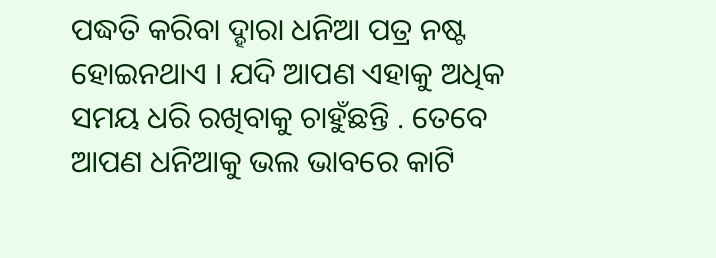ପଦ୍ଧତି କରିବା ଦ୍ହାରା ଧନିଆ ପତ୍ର ନଷ୍ଟ ହୋଇନଥାଏ । ଯଦି ଆପଣ ଏହାକୁ ଅଧିକ ସମୟ ଧରି ରଖିବାକୁ ଚାହୁଁଛନ୍ତି . ତେବେ ଆପଣ ଧନିଆକୁ ଭଲ ଭାବରେ କାଟି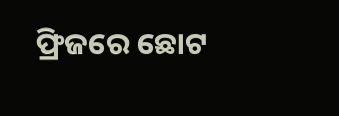ଫ୍ରିଜରେ ଛୋଟ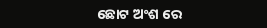ଛୋଟ ଅଂଶ ରେ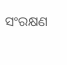ସଂରକ୍ଷଣ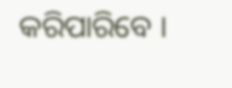କରିପାରିବେ ।